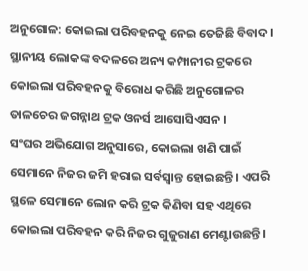ଅନୁଗୋଳ: କୋଇଲା ପରିବହନକୁ ନେଇ ତେଜିଛି ବିବାଦ । ସ୍ଥାନୀୟ ଲୋକଙ୍କ ବଦଳରେ ଅନ୍ୟ କମ୍ପାନୀର ଟ୍ରକରେ କୋଇଲା ପରିବହନକୁ ବିରୋଧ କରିଛି ଅନୁଗୋଳର ତାଳଚେର ଜଗନ୍ନାଥ ଟ୍ରକ ଓନର୍ସ ଆସୋସିଏସନ ।
ସଂଘର ଅଭିଯୋଗ ଅନୁସାରେ, କୋଇଲା ଖଣି ପାଇଁ ସେମାନେ ନିଜର ଜମି ହରାଇ ସର୍ବସ୍ବାନ୍ତ ହୋଇଛନ୍ତି । ଏପରି ସ୍ଥଳେ ସେମାନେ ଲୋନ କରି ଟ୍ରକ କିଣିବା ସହ ଏଥିରେ କୋଇଲା ପରିବହନ କରି ନିଜର ଗୁଜୁରାଣ ମେଣ୍ଟାଉଛନ୍ତି ।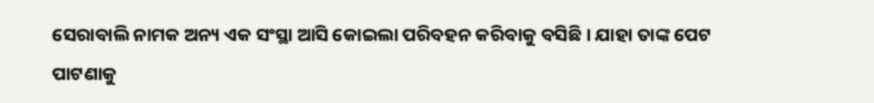ସେରାବାଲି ନାମକ ଅନ୍ୟ ଏକ ସଂସ୍ଥା ଆସି କୋଇଲା ପରିବହନ କରିବାକୁ ବସିଛି । ଯାହା ତାଙ୍କ ପେଟ ପାଟଣାକୁ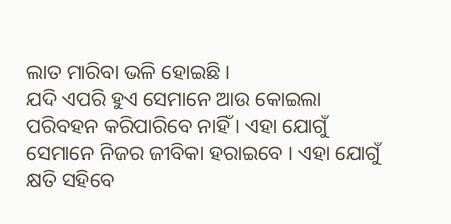ଲାତ ମାରିବା ଭଳି ହୋଇଛି ।
ଯଦି ଏପରି ହୁଏ ସେମାନେ ଆଉ କୋଇଲା ପରିବହନ କରିପାରିବେ ନାହିଁ । ଏହା ଯୋଗୁଁ ସେମାନେ ନିଜର ଜୀବିକା ହରାଇବେ । ଏହା ଯୋଗୁଁ କ୍ଷତି ସହିବେ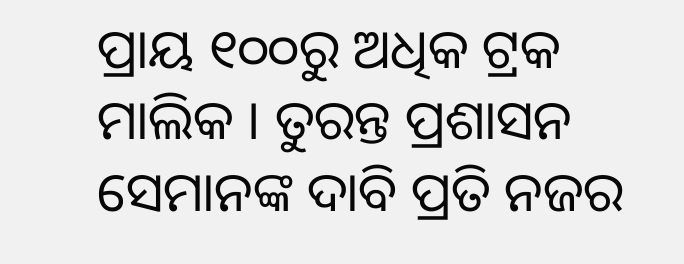ପ୍ରାୟ ୧୦୦ରୁ ଅଧିକ ଟ୍ରକ ମାଲିକ । ତୁରନ୍ତ ପ୍ରଶାସନ ସେମାନଙ୍କ ଦାବି ପ୍ରତି ନଜର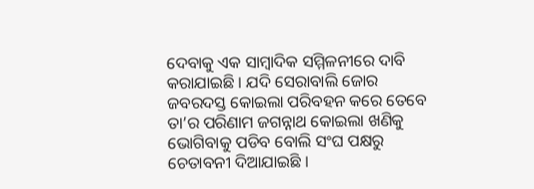ଦେବାକୁ ଏକ ସାମ୍ବାଦିକ ସମ୍ମିଳନୀରେ ଦାବି କରାଯାଇଛି । ଯଦି ସେରାବାଲି ଜୋର ଜବରଦସ୍ତ କୋଇଲା ପରିବହନ କରେ ତେବେ ତା’ର ପରିଣାମ ଜଗନ୍ନାଥ କୋଇଲା ଖଣିକୁ ଭୋଗିବାକୁ ପଡିବ ବୋଲି ସଂଘ ପକ୍ଷରୁ ଚେତାବନୀ ଦିଆଯାଇଛି ।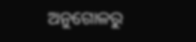ଅନୁଗୋଳରୁ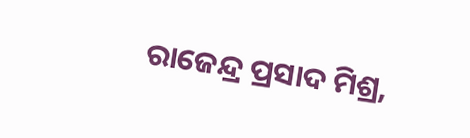ରାଜେନ୍ଦ୍ର ପ୍ରସାଦ ମିଶ୍ର,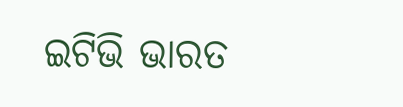ଇଟିଭି ଭାରତ